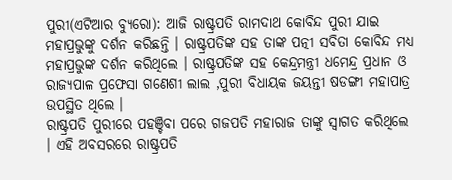ପୁରୀ(ଏଟିଆର ବ୍ୟୁରୋ): ଆଜି ରାଷ୍ଟ୍ରପତି ରାମଦାଥ କୋବିନ୍ଦ ପୁରୀ ଯାଇ ମହାପ୍ରଭୁଙ୍କୁ ଦର୍ଶନ କରିଛନ୍ତି । ରାଷ୍ଟ୍ରପତିଙ୍କ ସହ ତାଙ୍କ ପତ୍ନୀ ସବିତା କୋବିନ୍ଦ ମଧ୍ୟ ମହାପ୍ରଭୁଙ୍କ ଦର୍ଶନ କରିଥିଲେ । ରାଷ୍ଟ୍ରପତିଙ୍କ ସହ କେନ୍ଦ୍ରମନ୍ତ୍ରୀ ଧମେନ୍ଦ୍ର ପ୍ରଧାନ ଓ ରାଜ୍ୟପାଳ ପ୍ରଫେସା ଗଣେଶୀ ଲାଲ ,ପୁରୀ ବିଧାୟକ ଜୟନ୍ତୀ ଷଡଙ୍ଗୀ ମହାପାତ୍ର ଉପସ୍ଥିତ ଥିଲେ ।
ରାଷ୍ଟ୍ରପତି ପୁରୀରେ ପହଞ୍ଚିବା ପରେ ଗଜପତି ମହାରାଜ ତାଙ୍କୁ ସ୍ୱାଗତ କରିଥିଲେ । ଏହି ଅବସରରେ ରାଷ୍ଟ୍ରପତି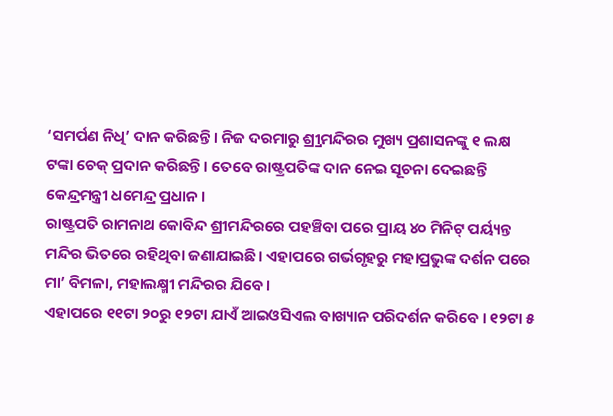‘ସମର୍ପଣ ନିଧି’ ଦାନ କରିଛନ୍ତି । ନିଜ ଦରମାରୁ ଶ୍ର୍ରୀମନ୍ଦିରର ମୁଖ୍ୟ ପ୍ରଶାସନଙ୍କୁ ୧ ଲକ୍ଷ ଟଙ୍କା ଚେକ୍ ପ୍ରଦାନ କରିଛନ୍ତି । ତେବେ ରାଷ୍ଟ୍ରପତିଙ୍କ ଦାନ ନେଇ ସୂଚନା ଦେଇଛନ୍ତି କେନ୍ଦ୍ରମନ୍ତ୍ରୀ ଧମେନ୍ଦ୍ର ପ୍ରଧାନ ।
ରାଷ୍ଟ୍ରପତି ରାମନାଥ କୋବିନ୍ଦ ଶ୍ରୀମନ୍ଦିରରେ ପହଞ୍ଚିବା ପରେ ପ୍ରାୟ ୪୦ ମିନିଟ୍ ପର୍ୟ୍ୟନ୍ତ ମନ୍ଦିର ଭିତରେ ରହିଥିବା ଜଣାଯାଇଛି। ଏହାପରେ ଗର୍ଭଗୃହରୁ ମହାପ୍ରଭୁଙ୍କ ଦର୍ଶନ ପରେ ମା’ ବିମଳା, ମହାଲକ୍ଷ୍ମୀ ମନ୍ଦିରର ଯିବେ।
ଏହାପରେ ୧୧ଟା ୨୦ରୁ ୧୨ଟା ଯାଏଁ ଆଇଓସିଏଲ ବାଖ୍ୟାନ ପରିଦର୍ଶନ କରିବେ । ୧୨ଟା ୫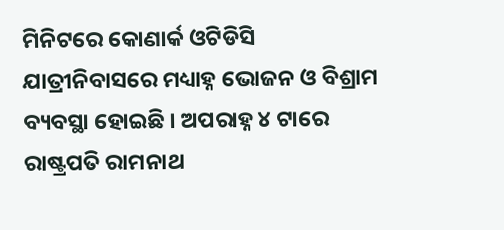ମିନିଟରେ କୋଣାର୍କ ଓଟିଡିସି ଯାତ୍ରୀନିବାସରେ ମଧ୍ୟାହ୍ନ ଭୋଜନ ଓ ବିଶ୍ରାମ ବ୍ୟବସ୍ଥା ହୋଇଛି । ଅପରାହ୍ନ ୪ ଟାରେ ରାଷ୍ଟ୍ରପତି ରାମନାଥ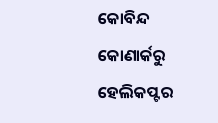କୋବିନ୍ଦ କୋଣାର୍କରୁ ହେଲିକପ୍ଟର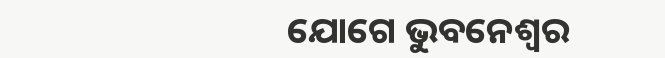ଯୋଗେ ଭୁବନେଶ୍ୱର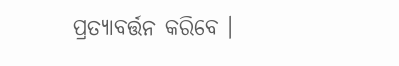ପ୍ରତ୍ୟାବର୍ତ୍ତନ କରିବେ ।